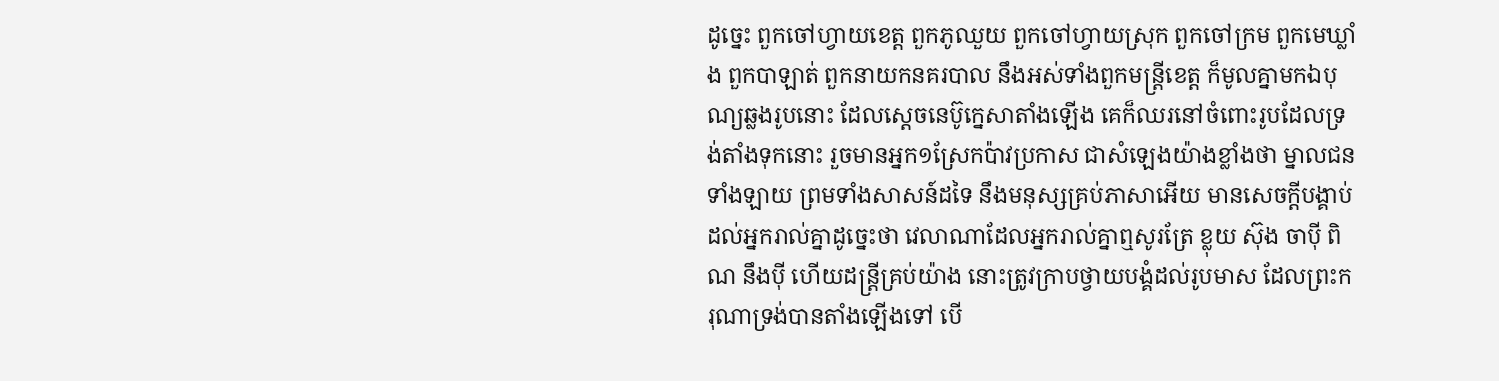ដូច្នេះ ពួកចៅហ្វាយខេត្ត ពួកភូឈួយ ពួកចៅហ្វាយស្រុក ពួកចៅក្រម ពួកមេឃ្លាំង ពួកបាឡាត់ ពួកនាយកនគរបាល នឹងអស់ទាំងពួកមន្ត្រីខេត្ត ក៏មូលគ្នាមកឯបុណ្យឆ្លងរូបនោះ ដែលស្តេចនេប៊ូក្នេសាតាំងឡើង គេក៏ឈរនៅចំពោះរូបដែលទ្រង់តាំងទុកនោះ រួចមានអ្នក១ស្រែកប៉ាវប្រកាស ជាសំឡេងយ៉ាងខ្លាំងថា ម្នាលជនទាំងឡាយ ព្រមទាំងសាសន៍ដទៃ នឹងមនុស្សគ្រប់ភាសាអើយ មានសេចក្ដីបង្គាប់ដល់អ្នករាល់គ្នាដូច្នេះថា វេលាណាដែលអ្នករាល់គ្នាឮសូរត្រែ ខ្លុយ ស៊ុង ចាប៉ី ពិណ នឹងប៉ី ហើយដន្ត្រីគ្រប់យ៉ាង នោះត្រូវក្រាបថ្វាយបង្គំដល់រូបមាស ដែលព្រះករុណាទ្រង់បានតាំងឡើងទៅ បើ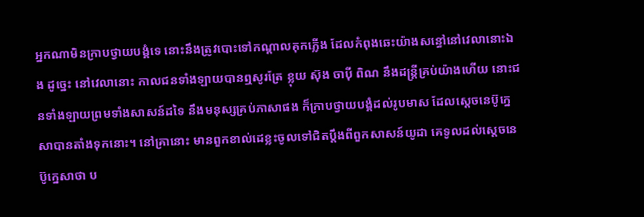អ្នកណាមិនក្រាបថ្វាយបង្គំទេ នោះនឹងត្រូវបោះទៅកណ្តាលគុកភ្លើង ដែលកំពុងឆេះយ៉ាងសន្ធៅនៅវេលានោះឯង ដូច្នេះ នៅវេលានោះ កាលជនទាំងឡាយបានឮសូរត្រែ ខ្លុយ ស៊ុង ចាប៉ី ពិណ នឹងដន្ត្រីគ្រប់យ៉ាងហើយ នោះជនទាំងឡាយព្រមទាំងសាសន៍ដទៃ នឹងមនុស្សគ្រប់ភាសាផង ក៏ក្រាបថ្វាយបង្គំដល់រូបមាស ដែលស្តេចនេប៊ូក្នេសាបានតាំងទុកនោះ។ នៅគ្រានោះ មានពួកខាល់ដេខ្លះចូលទៅជិតប្តឹងពីពួកសាសន៍យូដា គេទូលដល់ស្តេចនេប៊ូក្នេសាថា ប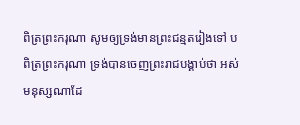ពិត្រព្រះករុណា សូមឲ្យទ្រង់មានព្រះជន្មតរៀងទៅ បពិត្រព្រះករុណា ទ្រង់បានចេញព្រះរាជបង្គាប់ថា អស់មនុស្សណាដែ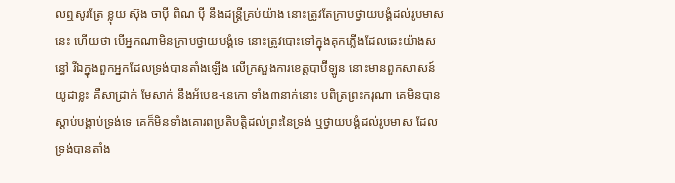លឮសូរត្រែ ខ្លុយ ស៊ុង ចាប៉ី ពិណ ប៉ី នឹងដន្ត្រីគ្រប់យ៉ាង នោះត្រូវតែក្រាបថ្វាយបង្គំដល់រូបមាសនេះ ហើយថា បើអ្នកណាមិនក្រាបថ្វាយបង្គំទេ នោះត្រូវបោះទៅក្នុងគុកភ្លើងដែលឆេះយ៉ាងសន្ធៅ រីឯក្នុងពួកអ្នកដែលទ្រង់បានតាំងឡើង លើក្រសួងការខេត្តបាប៊ីឡូន នោះមានពួកសាសន៍យូដាខ្លះ គឺសាដ្រាក់ មែសាក់ នឹងអ័បេឌ-នេកោ ទាំង៣នាក់នោះ បពិត្រព្រះករុណា គេមិនបានស្តាប់បង្គាប់ទ្រង់ទេ គេក៏មិនទាំងគោរពប្រតិបត្តិដល់ព្រះនៃទ្រង់ ឬថ្វាយបង្គំដល់រូបមាស ដែលទ្រង់បានតាំង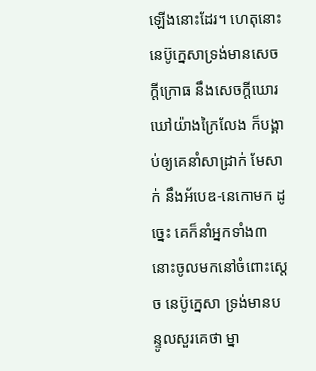ឡើងនោះដែរ។ ហេតុនោះ នេប៊ូក្នេសាទ្រង់មានសេចក្ដីក្រោធ នឹងសេចក្ដីឃោរឃៅយ៉ាងក្រៃលែង ក៏បង្គាប់ឲ្យគេនាំសាដ្រាក់ មែសាក់ នឹងអ័បេឌ-នេកោមក ដូច្នេះ គេក៏នាំអ្នកទាំង៣នោះចូលមកនៅចំពោះស្តេច នេប៊ូក្នេសា ទ្រង់មានបន្ទូលសួរគេថា ម្នា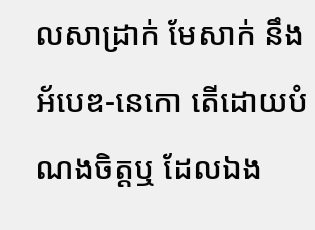លសាដ្រាក់ មែសាក់ នឹងអ័បេឌ-នេកោ តើដោយបំណងចិត្តឬ ដែលឯង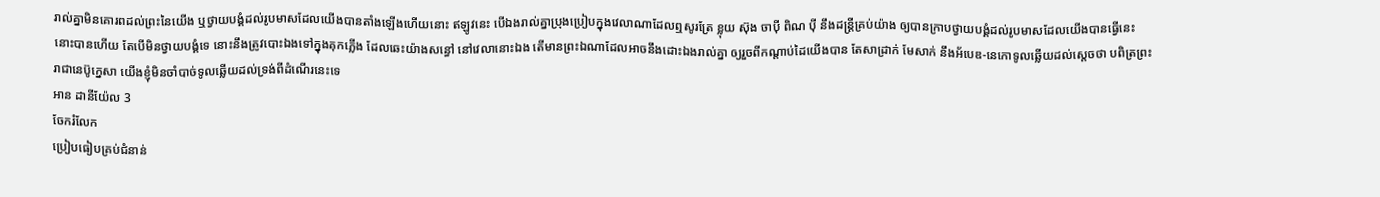រាល់គ្នាមិនគោរពដល់ព្រះនៃយើង ឬថ្វាយបង្គំដល់រូបមាសដែលយើងបានតាំងឡើងហើយនោះ ឥឡូវនេះ បើឯងរាល់គ្នាប្រុងប្រៀបក្នុងវេលាណាដែលឮសូរត្រែ ខ្លុយ ស៊ុង ចាប៉ី ពិណ ប៉ី នឹងដន្ត្រីគ្រប់យ៉ាង ឲ្យបានក្រាបថ្វាយបង្គំដល់រូបមាសដែលយើងបានធ្វើនេះ នោះបានហើយ តែបើមិនថ្វាយបង្គំទេ នោះនឹងត្រូវបោះឯងទៅក្នុងគុកភ្លើង ដែលឆេះយ៉ាងសន្ធៅ នៅវេលានោះឯង តើមានព្រះឯណាដែលអាចនឹងដោះឯងរាល់គ្នា ឲ្យរួចពីកណ្តាប់ដៃយើងបាន តែសាដ្រាក់ មែសាក់ នឹងអ័បេឌ-នេកោទូលឆ្លើយដល់ស្តេចថា បពិត្រព្រះរាជានេប៊ូក្នេសា យើងខ្ញុំមិនចាំបាច់ទូលឆ្លើយដល់ទ្រង់ពីដំណើរនេះទេ
អាន ដានីយ៉ែល 3
ចែករំលែក
ប្រៀបធៀបគ្រប់ជំនាន់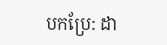បកប្រែ: ដា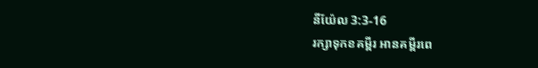នីយ៉ែល 3:3-16
រក្សាទុកខគម្ពីរ អានគម្ពីរពេ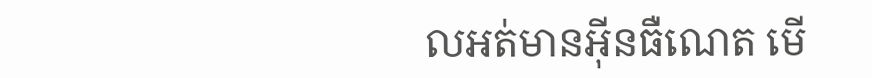លអត់មានអ៊ីនធឺណេត មើ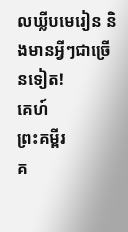លឃ្លីបមេរៀន និងមានអ្វីៗជាច្រើនទៀត!
គេហ៍
ព្រះគម្ពីរ
គ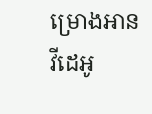ម្រោងអាន
វីដេអូ